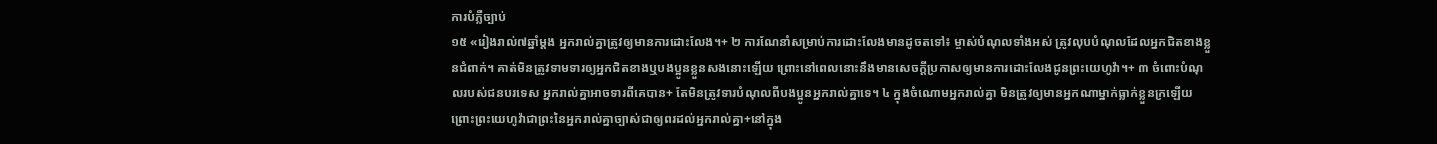ការបំភ្លឺច្បាប់
១៥ «រៀងរាល់៧ឆ្នាំម្ដង អ្នករាល់គ្នាត្រូវឲ្យមានការដោះលែង។+ ២ ការណែនាំសម្រាប់ការដោះលែងមានដូចតទៅ៖ ម្ចាស់បំណុលទាំងអស់ ត្រូវលុបបំណុលដែលអ្នកជិតខាងខ្លួនជំពាក់។ គាត់មិនត្រូវទាមទារឲ្យអ្នកជិតខាងឬបងប្អូនខ្លួនសងនោះឡើយ ព្រោះនៅពេលនោះនឹងមានសេចក្ដីប្រកាសឲ្យមានការដោះលែងជូនព្រះយេហូវ៉ា។+ ៣ ចំពោះបំណុលរបស់ជនបរទេស អ្នករាល់គ្នាអាចទារពីគេបាន+ តែមិនត្រូវទារបំណុលពីបងប្អូនអ្នករាល់គ្នាទេ។ ៤ ក្នុងចំណោមអ្នករាល់គ្នា មិនត្រូវឲ្យមានអ្នកណាម្នាក់ធ្លាក់ខ្លួនក្រឡើយ ព្រោះព្រះយេហូវ៉ាជាព្រះនៃអ្នករាល់គ្នាច្បាស់ជាឲ្យពរដល់អ្នករាល់គ្នា+នៅក្នុង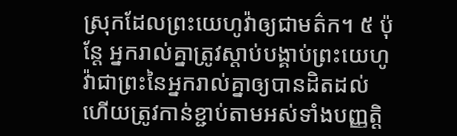ស្រុកដែលព្រះយេហូវ៉ាឲ្យជាមត៌ក។ ៥ ប៉ុន្តែ អ្នករាល់គ្នាត្រូវស្ដាប់បង្គាប់ព្រះយេហូវ៉ាជាព្រះនៃអ្នករាល់គ្នាឲ្យបានដិតដល់ ហើយត្រូវកាន់ខ្ជាប់តាមអស់ទាំងបញ្ញត្តិ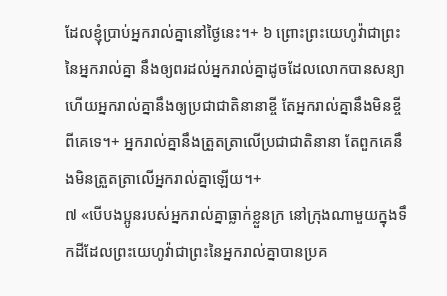ដែលខ្ញុំប្រាប់អ្នករាល់គ្នានៅថ្ងៃនេះ។+ ៦ ព្រោះព្រះយេហូវ៉ាជាព្រះនៃអ្នករាល់គ្នា នឹងឲ្យពរដល់អ្នករាល់គ្នាដូចដែលលោកបានសន្យា ហើយអ្នករាល់គ្នានឹងឲ្យប្រជាជាតិនានាខ្ចី តែអ្នករាល់គ្នានឹងមិនខ្ចីពីគេទេ។+ អ្នករាល់គ្នានឹងត្រួតត្រាលើប្រជាជាតិនានា តែពួកគេនឹងមិនត្រួតត្រាលើអ្នករាល់គ្នាឡើយ។+
៧ «បើបងប្អូនរបស់អ្នករាល់គ្នាធ្លាក់ខ្លួនក្រ នៅក្រុងណាមួយក្នុងទឹកដីដែលព្រះយេហូវ៉ាជាព្រះនៃអ្នករាល់គ្នាបានប្រគ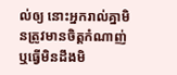ល់ឲ្យ នោះអ្នករាល់គ្នាមិនត្រូវមានចិត្តកំណាញ់ ឬធ្វើមិនដឹងមិ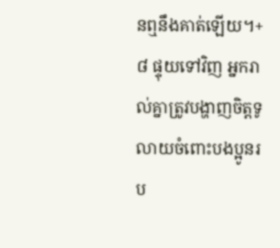នឮនឹងគាត់ឡើយ។+ ៨ ផ្ទុយទៅវិញ អ្នករាល់គ្នាត្រូវបង្ហាញចិត្តទូលាយចំពោះបងប្អូនរប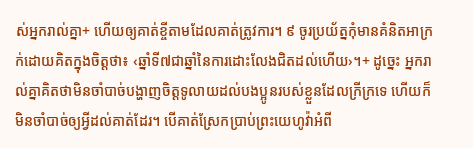ស់អ្នករាល់គ្នា+ ហើយឲ្យគាត់ខ្ចីតាមដែលគាត់ត្រូវការ។ ៩ ចូរប្រយ័ត្នកុំមានគំនិតអាក្រក់ដោយគិតក្នុងចិត្តថា៖ ‹ឆ្នាំទី៧ជាឆ្នាំនៃការដោះលែងជិតដល់ហើយ›។+ ដូច្នេះ អ្នករាល់គ្នាគិតថាមិនចាំបាច់បង្ហាញចិត្តទូលាយដល់បងប្អូនរបស់ខ្លួនដែលក្រីក្រទេ ហើយក៏មិនចាំបាច់ឲ្យអ្វីដល់គាត់ដែរ។ បើគាត់ស្រែកប្រាប់ព្រះយេហូវ៉ាអំពី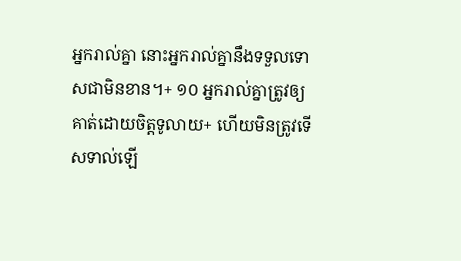អ្នករាល់គ្នា នោះអ្នករាល់គ្នានឹងទទួលទោសជាមិនខាន។+ ១០ អ្នករាល់គ្នាត្រូវឲ្យគាត់ដោយចិត្តទូលាយ+ ហើយមិនត្រូវទើសទាល់ឡើ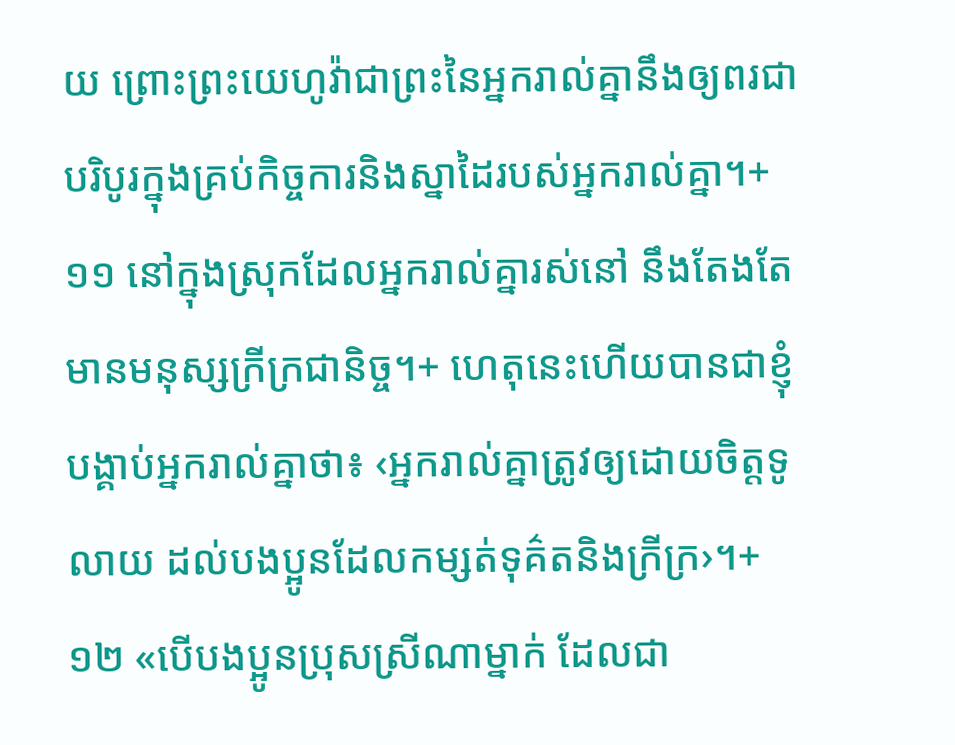យ ព្រោះព្រះយេហូវ៉ាជាព្រះនៃអ្នករាល់គ្នានឹងឲ្យពរជាបរិបូរក្នុងគ្រប់កិច្ចការនិងស្នាដៃរបស់អ្នករាល់គ្នា។+ ១១ នៅក្នុងស្រុកដែលអ្នករាល់គ្នារស់នៅ នឹងតែងតែមានមនុស្សក្រីក្រជានិច្ច។+ ហេតុនេះហើយបានជាខ្ញុំបង្គាប់អ្នករាល់គ្នាថា៖ ‹អ្នករាល់គ្នាត្រូវឲ្យដោយចិត្តទូលាយ ដល់បងប្អូនដែលកម្សត់ទុគ៌តនិងក្រីក្រ›។+
១២ «បើបងប្អូនប្រុសស្រីណាម្នាក់ ដែលជា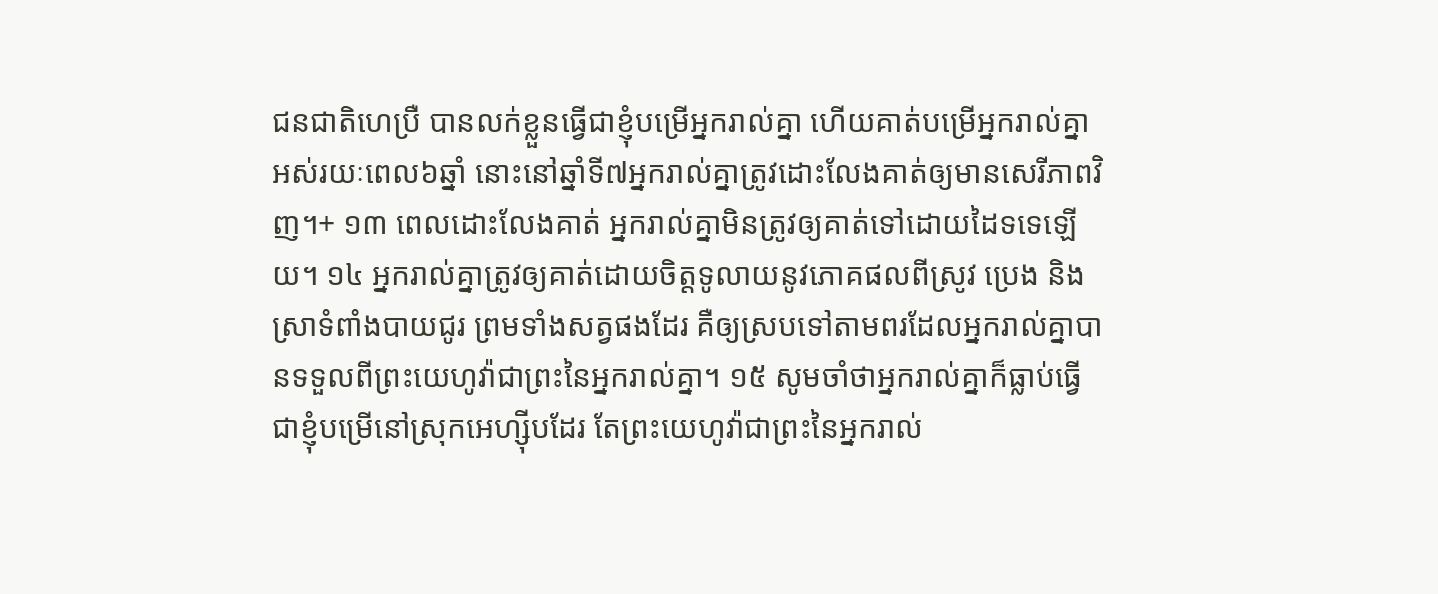ជនជាតិហេប្រឺ បានលក់ខ្លួនធ្វើជាខ្ញុំបម្រើអ្នករាល់គ្នា ហើយគាត់បម្រើអ្នករាល់គ្នាអស់រយៈពេល៦ឆ្នាំ នោះនៅឆ្នាំទី៧អ្នករាល់គ្នាត្រូវដោះលែងគាត់ឲ្យមានសេរីភាពវិញ។+ ១៣ ពេលដោះលែងគាត់ អ្នករាល់គ្នាមិនត្រូវឲ្យគាត់ទៅដោយដៃទទេឡើយ។ ១៤ អ្នករាល់គ្នាត្រូវឲ្យគាត់ដោយចិត្តទូលាយនូវភោគផលពីស្រូវ ប្រេង និងស្រាទំពាំងបាយជូរ ព្រមទាំងសត្វផងដែរ គឺឲ្យស្របទៅតាមពរដែលអ្នករាល់គ្នាបានទទួលពីព្រះយេហូវ៉ាជាព្រះនៃអ្នករាល់គ្នា។ ១៥ សូមចាំថាអ្នករាល់គ្នាក៏ធ្លាប់ធ្វើជាខ្ញុំបម្រើនៅស្រុកអេហ្ស៊ីបដែរ តែព្រះយេហូវ៉ាជាព្រះនៃអ្នករាល់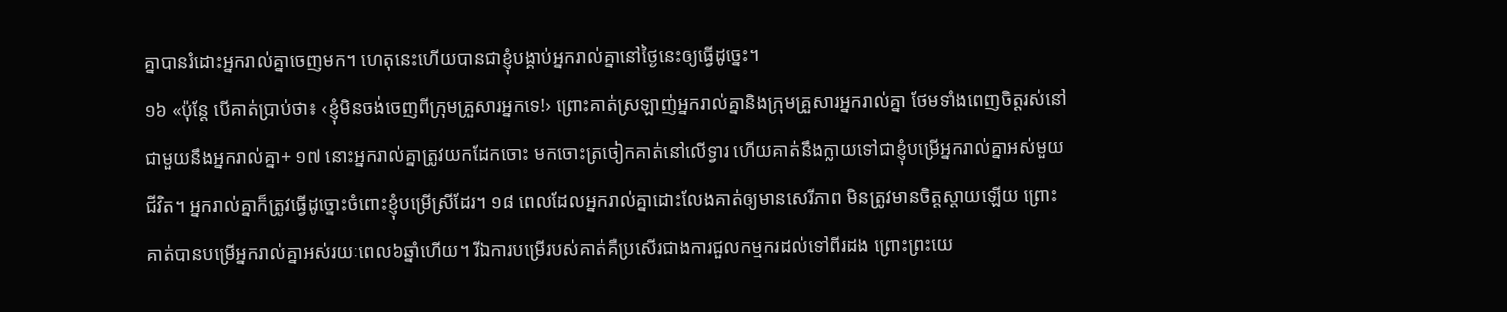គ្នាបានរំដោះអ្នករាល់គ្នាចេញមក។ ហេតុនេះហើយបានជាខ្ញុំបង្គាប់អ្នករាល់គ្នានៅថ្ងៃនេះឲ្យធ្វើដូច្នេះ។
១៦ «ប៉ុន្តែ បើគាត់ប្រាប់ថា៖ ‹ខ្ញុំមិនចង់ចេញពីក្រុមគ្រួសារអ្នកទេ!› ព្រោះគាត់ស្រឡាញ់អ្នករាល់គ្នានិងក្រុមគ្រួសារអ្នករាល់គ្នា ថែមទាំងពេញចិត្តរស់នៅជាមួយនឹងអ្នករាល់គ្នា+ ១៧ នោះអ្នករាល់គ្នាត្រូវយកដែកចោះ មកចោះត្រចៀកគាត់នៅលើទ្វារ ហើយគាត់នឹងក្លាយទៅជាខ្ញុំបម្រើអ្នករាល់គ្នាអស់មួយជីវិត។ អ្នករាល់គ្នាក៏ត្រូវធ្វើដូច្នោះចំពោះខ្ញុំបម្រើស្រីដែរ។ ១៨ ពេលដែលអ្នករាល់គ្នាដោះលែងគាត់ឲ្យមានសេរីភាព មិនត្រូវមានចិត្តស្ដាយឡើយ ព្រោះគាត់បានបម្រើអ្នករាល់គ្នាអស់រយៈពេល៦ឆ្នាំហើយ។ រីឯការបម្រើរបស់គាត់គឺប្រសើរជាងការជួលកម្មករដល់ទៅពីរដង ព្រោះព្រះយេ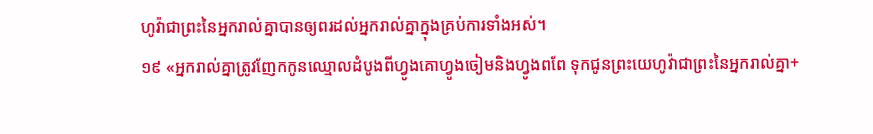ហូវ៉ាជាព្រះនៃអ្នករាល់គ្នាបានឲ្យពរដល់អ្នករាល់គ្នាក្នុងគ្រប់ការទាំងអស់។
១៩ «អ្នករាល់គ្នាត្រូវញែកកូនឈ្មោលដំបូងពីហ្វូងគោហ្វូងចៀមនិងហ្វូងពពែ ទុកជូនព្រះយេហូវ៉ាជាព្រះនៃអ្នករាល់គ្នា+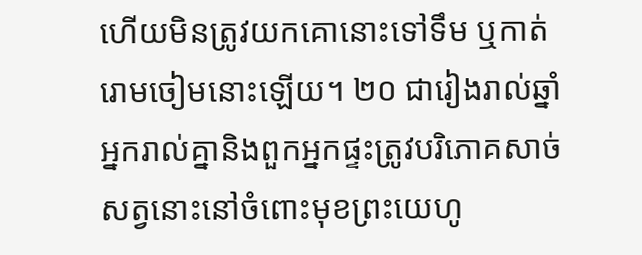ហើយមិនត្រូវយកគោនោះទៅទឹម ឬកាត់រោមចៀមនោះឡើយ។ ២០ ជារៀងរាល់ឆ្នាំ អ្នករាល់គ្នានិងពួកអ្នកផ្ទះត្រូវបរិភោគសាច់សត្វនោះនៅចំពោះមុខព្រះយេហូ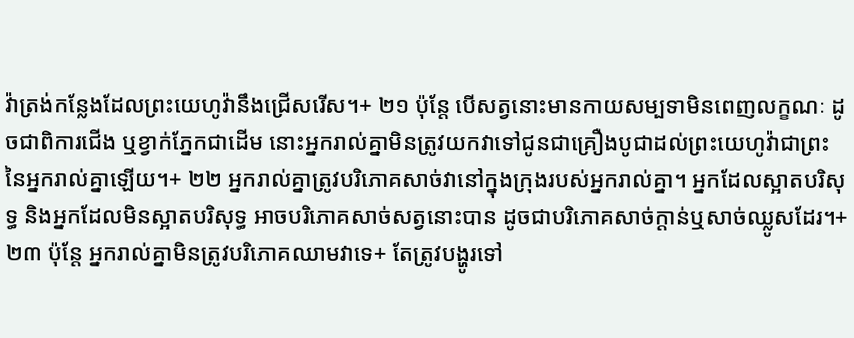វ៉ាត្រង់កន្លែងដែលព្រះយេហូវ៉ានឹងជ្រើសរើស។+ ២១ ប៉ុន្តែ បើសត្វនោះមានកាយសម្បទាមិនពេញលក្ខណៈ ដូចជាពិការជើង ឬខ្វាក់ភ្នែកជាដើម នោះអ្នករាល់គ្នាមិនត្រូវយកវាទៅជូនជាគ្រឿងបូជាដល់ព្រះយេហូវ៉ាជាព្រះនៃអ្នករាល់គ្នាឡើយ។+ ២២ អ្នករាល់គ្នាត្រូវបរិភោគសាច់វានៅក្នុងក្រុងរបស់អ្នករាល់គ្នា។ អ្នកដែលស្អាតបរិសុទ្ធ និងអ្នកដែលមិនស្អាតបរិសុទ្ធ អាចបរិភោគសាច់សត្វនោះបាន ដូចជាបរិភោគសាច់ក្ដាន់ឬសាច់ឈ្លូសដែរ។+ ២៣ ប៉ុន្តែ អ្នករាល់គ្នាមិនត្រូវបរិភោគឈាមវាទេ+ តែត្រូវបង្ហូរទៅ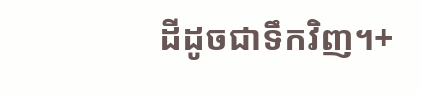ដីដូចជាទឹកវិញ។+